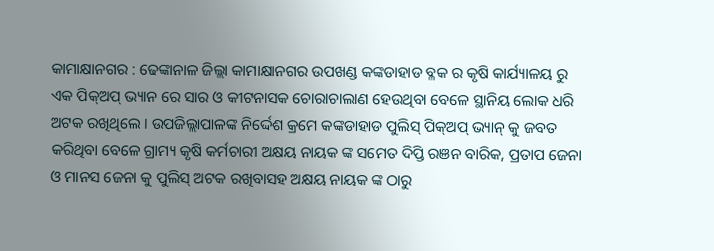କାମାକ୍ଷାନଗର : ଢେଙ୍କାନାଳ ଜିଲ୍ଲା କାମାକ୍ଷାନଗର ଉପଖଣ୍ଡ କଙ୍କଡାହାଡ ବ୍ଳକ ର କୃଷି କାର୍ଯ୍ୟାଳୟ ରୁ ଏକ ପିକ୍ଅପ୍ ଭ୍ୟାନ ରେ ସାର ଓ କୀଟନାସକ ଚୋରାଚାଲାଣ ହେଉଥିବା ବେଳେ ସ୍ଥାନିୟ ଲୋକ ଧରି ଅଟକ ରଖିଥିଲେ । ଉପଜିଲ୍ଲାପାଳଙ୍କ ନିର୍ଦ୍ଦେଶ କ୍ରମେ କଙ୍କଡାହାଡ ପୁଲିସ୍ ପିକ୍ଅପ୍ ଭ୍ୟାନ୍ କୁ ଜବତ କରିଥିବା ବେଳେ ଗ୍ରାମ୍ୟ କୃଷି କର୍ମଚାରୀ ଅକ୍ଷୟ ନାୟକ ଙ୍କ ସମେତ ଦିପ୍ତି ରଞନ ବାରିକ, ପ୍ରତାପ ଜେନା ଓ ମାନସ ଜେନା କୁ ପୁଲିସ୍ ଅଟକ ରଖିବାସହ ଅକ୍ଷୟ ନାୟକ ଙ୍କ ଠାରୁ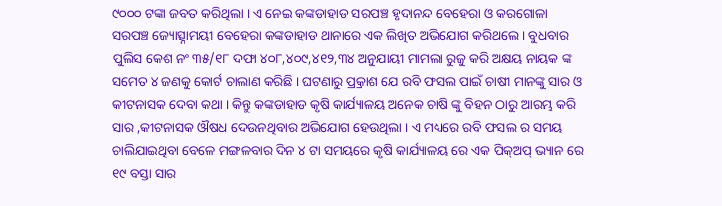୯୦୦୦ ଟଙ୍କା ଜବତ କରିଥିଲା । ଏ ନେଇ କଙ୍କଡାହାଡ ସରପଞ୍ଚ ହୃଦାନନ୍ଦ ବେହେରା ଓ କରଗୋଳା ସରପଞ୍ଚ ଜ୍ୟୋତ୍ସ୍ନାମୟୀ ବେହେରା କଙ୍କଡାହାଡ ଥାନାରେ ଏକ ଲିଖିତ ଅଭିଯୋଗ କରିଥଲେ । ବୁଧବାର ପୁଲିସ କେଶ ନଂ ୩୫/୧୮ ଦଫା ୪୦୮,୪୦୯,୪୧୨,୩୪ ଅନୁଯାୟୀ ମାମଲା ରୁଜୁ କରି ଅକ୍ଷୟ ନାୟକ ଙ୍କ ସମେତ ୪ ଜଣକୁ କୋର୍ଟ ଚାଲାଣ କରିଛି । ଘଟଣାରୁ ପ୍ର୍ରକାଶ ଯେ ରବି ଫସଲ ପାଇଁ ଚାଷୀ ମାନଙ୍କୁ ସାର ଓ କୀଟନାସକ ଦେବା କଥା । କିନ୍ତୁ କଙ୍କଡାହାଡ କୃଷି କାର୍ଯ୍ୟାଳୟ ଅନେକ ଚାଷି ଙ୍କୁ ବିହନ ଠାରୁ ଆରମ୍ଭ କରି ସାର ,କୀଟନାସକ ଔଷଧ ଦେଉନଥିବାର ଅଭିଯୋଗ ହେଉଥିଲା । ଏ ମଧ୍ୟରେ ରବି ଫସଲ ର ସମୟ ଚାଲିଯାଇଥିବା ବେଳେ ମଙ୍ଗଳବାର ଦିନ ୪ ଟା ସମୟରେ କୃଷି କାର୍ଯ୍ୟାଳୟ ରେ ଏକ ପିକ୍ଅପ୍ ଭ୍ୟାନ ରେ ୧୯ ବସ୍ତା ସାର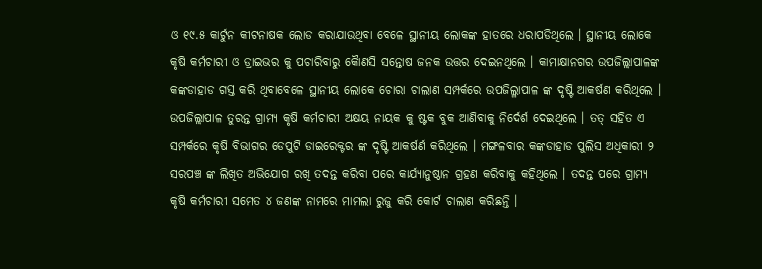ଓ ୧୯.୫ କାର୍ଟୁନ କୀଟନାଷକ ଲୋଡ କରାଯାଉଥିବା ବେଳେ ସ୍ଥାନୀୟ ଲୋକଙ୍କ ହାତରେ ଧରାପଡିଥିଲେ । ସ୍ଥାନୀୟ ଲୋକେ କୃଷି କର୍ମଚାରୀ ଓ ଡ୍ରାଇଭର କୁ ପଚାରିବାରୁ କୈାଣସି ସନ୍ତୋଷ ଜନକ ଉତ୍ତର ଦେଇନଥିଲେ । କାମାକ୍ଷାନଗର ଉପଜିଲ୍ଲାପାଳଙ୍କ କଙ୍କଡାହାଡ ଗସ୍ତ କରି ଥିବାବେଳେ ସ୍ଥାନୀୟ ଲୋକେ ଚୋରା ଚାଲାଣ ସମ୍ପର୍କରେ ଉପଜିଲ୍ଳାପାଳ ଙ୍କ ଦୃଷ୍ଟି ଆକର୍ଷଣ କରିଥିଲେ । ଉପଜିଲ୍ଲାପାଳ ତୁରନ୍ତ ଗ୍ରାମ୍ୟ କୃଷି କର୍ମଚାରୀ ଅକ୍ଷୟ ନାୟକ କୁ ଷ୍ଟକ ବୁକ ଆଣିବାକୁ ନିର୍ଦେର୍ଶ ଦେଇଥିଲେ । ତତ୍ ସହିତ ଏ ସମ୍ପର୍କରେ କୃଷି ବିଭାଗର ଡେପୁଟି ଡାଇରେକ୍ଟର ଙ୍କ ଦୃଷ୍ଟି ଆକର୍ଷର୍ଣ କରିଥିଲେ । ମଙ୍ଗଳବାର କଙ୍କଡାହାଡ ପୁଲିସ ଅଧିକାରୀ ୨ ସରପଞ୍ଚ ଙ୍କ ଲିଖିତ ଅଭିଯୋଗ ରଖି ତଦନ୍ତ କରିବା ପରେ କାର୍ଯ୍ୟାନୁଷ୍ଠାନ ଗ୍ରହଣ କରିବାକୁ କହିଥିଲେ । ତଦନ୍ତ ପରେ ଗ୍ରାମ୍ୟ କୃଷି କର୍ମଚାରୀ ସମେତ ୪ ଜଣଙ୍କ ନାମରେ ମାମଲା ରୁଜୁ କରି କୋର୍ଟ ଚାଲାଣ କରିଛନ୍ତି ।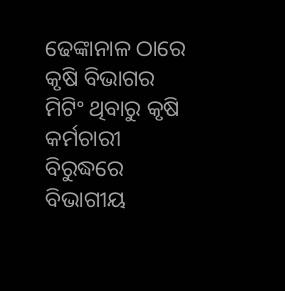ଢେଙ୍କାନାଳ ଠାରେ କୃଷି ବିଭାଗର ମିଟିଂ ଥିବାରୁ କୃଷି କର୍ମଚାରୀ ବିରୁଦ୍ଧରେ ବିଭାଗୀୟ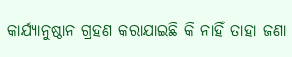କାର୍ଯ୍ୟାନୁଷ୍ଠାନ ଗ୍ରହଣ କରାଯାଇଛି କି ନାହିଁ ତାହା ଜଣା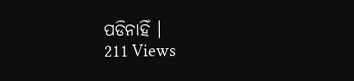ପଡିନାହିଁ ।
211 Views